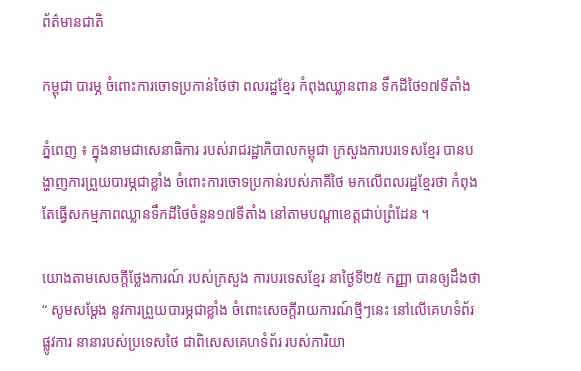ព័ត៌មានជាតិ

កម្ពុជា បារម្ភ ចំពោះការចោទប្រកាន់ថៃថា ពលរដ្ឋខ្មែរ កំពុងឈ្លានពាន ទឹកដីថៃ១៧ទីតាំង

ភ្នំពេញ ៖ ក្នុងនាមជាសេនាធិការ របស់រាជរដ្ឋាភិបាលកម្ពុជា ក្រសួងការបរទេសខ្មែរ បានបង្ហាញការព្រួយបារម្ភជាខ្លាំង ចំពោះការចោទប្រកាន់របស់ភាគីថៃ មកលើពលរដ្ឋខ្មែរថា កំពុងតែធ្វើសកម្មភាពឈ្លានទឹកដីថៃចំនួន១៧ទីតាំង នៅតាមបណ្តាខេត្តជាប់ព្រំដែន ។

យោងតាមសេចក្តីថ្លែងការណ៍ របស់ក្រសួង ការបរទេសខ្មែរ នាថ្ងៃទី២៥ កញ្ញា បានឲ្យដឹងថា “ សូមសម្តែង នូវការព្រួយបារម្ភជាខ្លាំង ចំពោះសេចក្តីរាយការណ៍ថ្មីៗនេះ នៅលើគេហទំព័រផ្លូវការ នានារបស់ប្រទេសថៃ ជាពិសេសគេហទំព័រ របស់ការិយា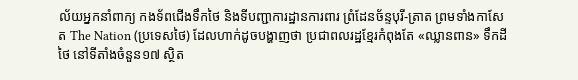ល័យអ្នកនាំពាក្យ កងទ័ពជើងទឹកថៃ និងទីបញ្ជាការដ្ឋានការពារ ព្រំដែនច័ន្ទបុរី-ត្រាត ព្រមទាំងកាសែត The Nation (ប្រទេសថៃ) ដែលហាក់ដូចបង្ហាញថា ប្រជាពលរដ្ឋខ្មែរកំពុងតែ «ឈ្លានពាន» ទឹកដីថៃ នៅទីតាំងចំនួន១៧ ស្ថិត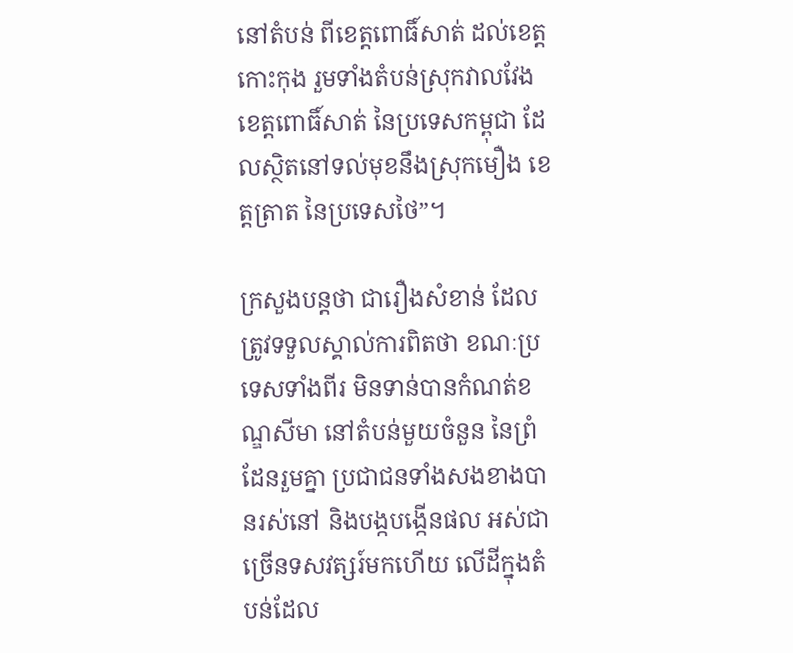នៅតំបន់ ពីខេត្តពោធិ៍សាត់ ដល់ខេត្តកោះកុង រួមទាំងតំបន់ស្រុកវាលវែង ខេត្តពោធិ៍សាត់ នៃប្រទេសកម្ពុជា ដែលស្ថិតនៅទល់មុខនឹងស្រុកមឿង ខេត្តត្រាត នៃប្រទេសថៃ”។

ក្រសួងបន្តថា ជារឿងសំខាន់ ដែលត្រូវទទួលស្គាល់ការពិតថា ខណៈប្រទេសទាំងពីរ មិនទាន់បានកំណត់ខណ្ឌសីមា នៅតំបន់មួយចំនួន នៃព្រំដែនរួមគ្នា ប្រជាជនទាំងសងខាងបានរស់នៅ និងបង្កបង្កើនផល អស់ជាច្រើនទសវត្សរ៍មកហើយ លើដីក្នុងតំបន់ដែល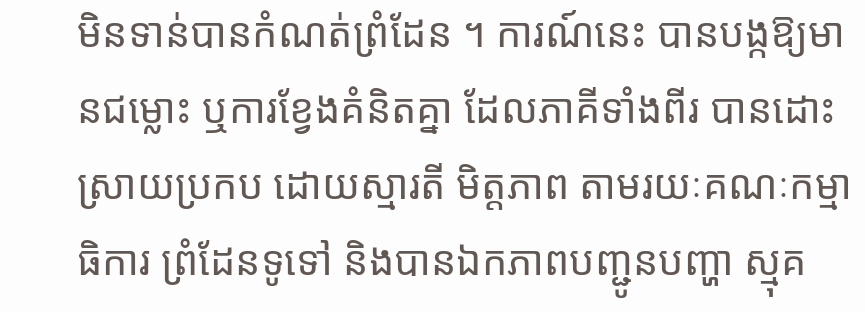មិនទាន់បានកំណត់ព្រំដែន ។ ការណ៍នេះ បានបង្កឱ្យមានជម្លោះ ឬការខ្វែងគំនិតគ្នា ដែលភាគីទាំងពីរ បានដោះស្រាយប្រកប ដោយស្មារតី មិត្តភាព តាមរយៈគណៈកម្មាធិការ ព្រំដែនទូទៅ និងបានឯកភាពបញ្ជូនបញ្ហា ស្មុគ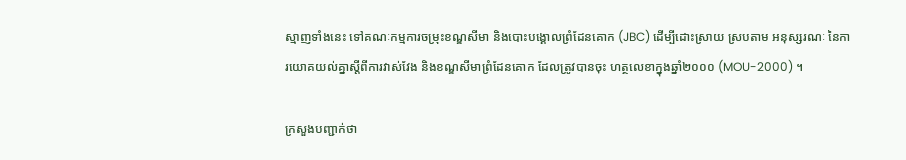ស្មាញទាំងនេះ ទៅគណៈកម្មការចម្រុះខណ្ឌសីមា និងបោះបង្គោលព្រំដែនគោក (JBC) ដើម្បីដោះស្រាយ ស្របតាម អនុស្សរណៈ នៃការយោគយល់គ្នាស្តីពីការវាស់វែង និងខណ្ឌសីមាព្រំដែនគោក ដែលត្រូវបានចុះ ហត្ថលេខាក្នុងឆ្នាំ២០០០ (MOU-2000) ។

ក្រសួងបញ្ជាក់ថា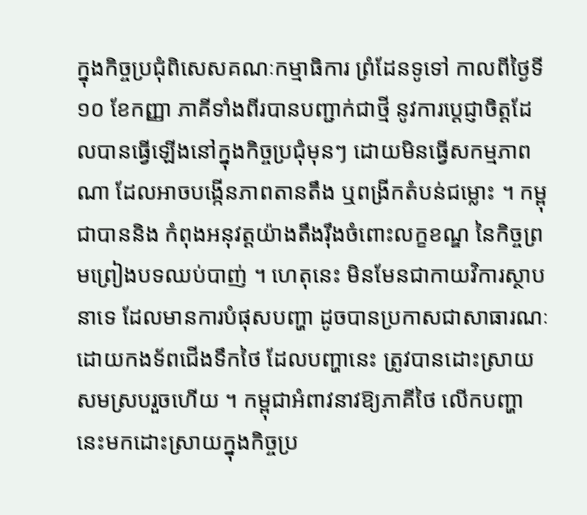ក្នុងកិច្ចប្រជុំពិសេសគណៈកម្មាធិការ ព្រំដែនទូទៅ កាលពីថ្ងៃទី១០ ខែកញ្ញា ភាគីទាំងពីរបានបញ្ជាក់ជាថ្មី នូវការប្តេជ្ញាចិត្តដែលបានធ្វើឡើងនៅក្នុងកិច្ចប្រជុំមុនៗ ដោយមិនធ្វើសកម្មភាពណា ដែលអាចបង្កើនភាពតានតឹង ឬពង្រីកតំបន់ជម្លោះ ។ កម្ពុជាបាននិង កំពុងអនុវត្តយ៉ាងតឹងរ៉ឹងចំពោះលក្ខខណ្ឌ នៃកិច្ចព្រមព្រៀងបទឈប់បាញ់ ។ ហេតុនេះ មិនមែនជាកាយវិការស្ថាបនាទេ ដែលមានការបំផុសបញ្ហា ដូចបានប្រកាសជាសាធារណៈ ដោយកងទ័ពជើងទឹកថៃ ដែលបញ្ហានេះ ត្រូវបានដោះស្រាយសមស្របរួចហើយ ។ កម្ពុជាអំពាវនាវឱ្យភាគីថៃ លើកបញ្ហានេះមកដោះស្រាយក្នុងកិច្ចប្រ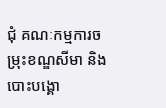ជុំ គណៈកម្មការចម្រុះខណ្ឌសីមា និងបោះបង្គោ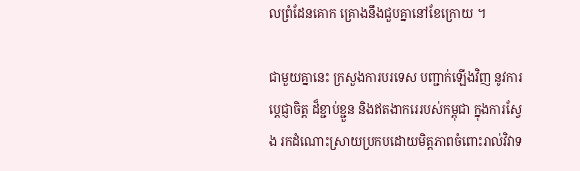លព្រំដែនគោក គ្រោងនឹងជួបគ្នានៅខែក្រោយ ។

ជាមួយគ្នានេះ ក្រសួងការបរទេស បញ្ជាក់ឡើងវិញ នូវការប្តេជ្ញាចិត្ត ដ៏ខ្ជាប់ខ្ជួន និងឥតងាករេរបស់កម្ពុជា ក្នុងការស្វែង រកដំណោះស្រាយប្រកបដោយមិត្តភាពចំពោះរាល់វិវាទ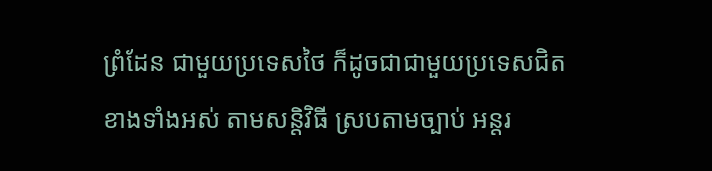ព្រំដែន ជាមួយប្រទេសថៃ ក៏ដូចជាជាមួយប្រទេសជិត ខាងទាំងអស់ តាមសន្តិវិធី ស្របតាមច្បាប់ អន្តរ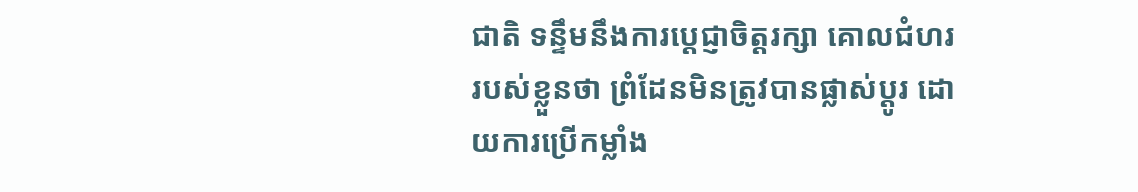ជាតិ ទន្ទឹមនឹងការប្តេជ្ញាចិត្តរក្សា គោលជំហររបស់ខ្លួនថា ព្រំដែនមិនត្រូវបានផ្លាស់ប្តូរ ដោយការប្រើកម្លាំង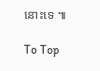នោះទេ ៕

To Top